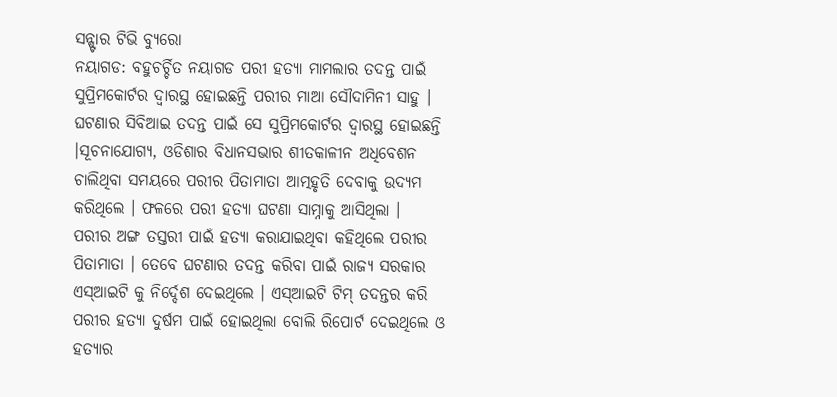ସନ୍ଷ୍ଟାର ଟିଭି ବ୍ୟୁରୋ
ନୟାଗଡ: ବହୁଚର୍ଚ୍ଚିତ ନୟାଗଡ ପରୀ ହତ୍ୟା ମାମଲାର ତଦନ୍ତ ପାଇଁ ସୁପ୍ରିମକୋର୍ଟର ଦ୍ଵାରସ୍ଥ ହୋଇଛନ୍ତି ପରୀର ମାଆ ସୌଦାମିନୀ ସାହୁ । ଘଟଣାର ସିବିଆଇ ତଦନ୍ତ ପାଇଁ ସେ ସୁପ୍ରିମକୋର୍ଟର ଦ୍ଵାରସ୍ଥ ହୋଇଛନ୍ତି ।ସୂଚନାଯୋଗ୍ୟ, ଓଡିଶାର ବିଧାନସଭାର ଶୀତକାଳୀନ ଅଧିବେଶନ ଚାଲିଥିବା ସମୟରେ ପରୀର ପିତାମାତା ଆତ୍ମହୃତି ଦେବାକୁ ଉଦ୍ୟମ କରିଥିଲେ । ଫଳରେ ପରୀ ହତ୍ୟା ଘଟଣା ସାମ୍ନାକୁ ଆସିଥିଲା ।
ପରୀର ଅଙ୍ଗ ତସ୍ତରୀ ପାଇଁ ହତ୍ୟା କରାଯାଇଥିବା କହିଥିଲେ ପରୀର ପିତାମାତା । ତେବେ ଘଟଣାର ତଦନ୍ତ କରିବା ପାଇଁ ରାଜ୍ୟ ସରକାର ଏସ୍ଆଇଟି କୁ ନିର୍ଦ୍ଦେଶ ଦେଇଥିଲେ । ଏସ୍ଆଇଟି ଟିମ୍ ତଦନ୍ତର କରି ପରୀର ହତ୍ୟା ଦୁର୍ଷମ ପାଇଁ ହୋଇଥିଲା ବୋଲି ରିପୋର୍ଟ ଦେଇଥିଲେ ଓ ହତ୍ୟାର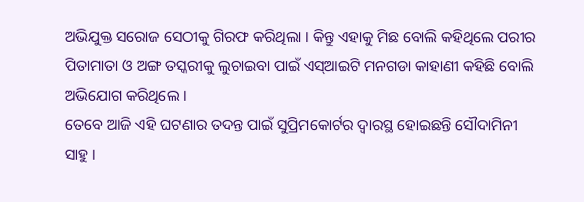ଅଭିଯୁକ୍ତ ସରୋଜ ସେଠୀକୁ ଗିରଫ କରିଥିଲା । କିନ୍ତୁ ଏହାକୁ ମିଛ ବୋଲି କହିଥିଲେ ପରୀର ପିତାମାତା ଓ ଅଙ୍ଗ ତସ୍କରୀକୁ ଲୁଚାଇବା ପାଇଁ ଏସ୍ଆଇଟି ମନଗଡା କାହାଣୀ କହିଛି ବୋଲି ଅଭିଯୋଗ କରିଥିଲେ ।
ତେବେ ଆଜି ଏହି ଘଟଣାର ତଦନ୍ତ ପାଇଁ ସୁପ୍ରିମକୋର୍ଟର ଦ୍ଵାରସ୍ଥ ହୋଇଛନ୍ତି ସୌଦାମିନୀ ସାହୁ ।